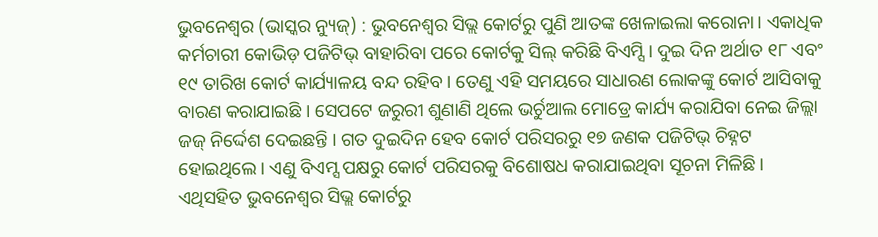ଭୁବନେଶ୍ୱର (ଭାସ୍କର ନ୍ୟୁଜ୍) : ଭୁବନେଶ୍ୱର ସିଭ୍ଲ କୋର୍ଟରୁ ପୁଣି ଆତଙ୍କ ଖେଳାଇଲା କରୋନା। ଏକାଧିକ କର୍ମଚାରୀ କୋଭିଡ଼ ପଜିଟିଭ୍ ବାହାରିବା ପରେ କୋର୍ଟକୁ ସିଲ୍ କରିଛି ବିଏମ୍ସି । ଦୁଇ ଦିନ ଅର୍ଥାତ ୧୮ ଏବଂ ୧୯ ତାରିଖ କୋର୍ଟ କାର୍ଯ୍ୟାଳୟ ବନ୍ଦ ରହିବ । ତେଣୁ ଏହି ସମୟରେ ସାଧାରଣ ଲୋକଙ୍କୁ କୋର୍ଟ ଆସିବାକୁ ବାରଣ କରାଯାଇଛି । ସେପଟେ ଜରୁରୀ ଶୁଣାଣି ଥିଲେ ଭର୍ଚୁଆଲ ମୋଡ୍ରେ କାର୍ଯ୍ୟ କରାଯିବା ନେଇ ଜିଲ୍ଲା ଜଜ୍ ନିର୍ଦ୍ଦେଶ ଦେଇଛନ୍ତି । ଗତ ଦୁଇଦିନ ହେବ କୋର୍ଟ ପରିସରରୁ ୧୭ ଜଣକ ପଜିଟିଭ୍ ଚିହ୍ନଟ ହୋଇଥିଲେ। ଏଣୁ ବିଏମ୍ସ ପକ୍ଷରୁ କୋର୍ଟ ପରିସରକୁ ବିଶୋଷଧ କରାଯାଇଥିବା ସୂଚନା ମିଳିଛି।
ଏଥିସହିତ ଭୁବନେଶ୍ବର ସିଭ୍ଲ କୋର୍ଟରୁ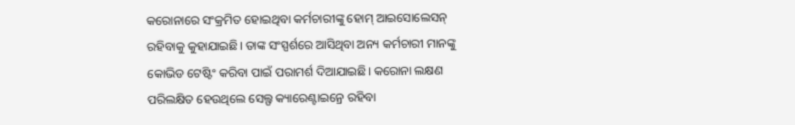କରୋନାରେ ସଂକ୍ରମିତ ହୋଇଥିବା କର୍ମଚାରୀଙ୍କୁ ହୋମ୍ ଆଇସୋଲେସନ୍ ରହିବାକୁ କୁହାଯାଇଛି। ତାଙ୍କ ସଂସ୍ପର୍ଶରେ ଆସିଥିବା ଅନ୍ୟ କର୍ମଚାରୀ ମାନଙ୍କୁ କୋଭିଡ ଟେଷ୍ଟିଂ କରିବା ପାଇଁ ପରାମର୍ଶ ଦିଆଯାଇଛି। କରୋନା ଲକ୍ଷଣ ପରିଲକ୍ଷିତ ହେଉଥିଲେ ସେଲ୍ଫ କ୍ୟାରେଣ୍ଟାଇନ୍ରେ ରହିବା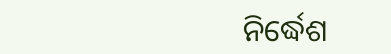ନିର୍ଦ୍ଧେଶ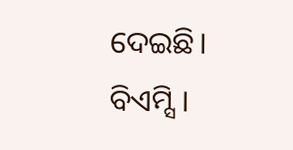ଦେଇଛି। ବିଏମ୍ସି।